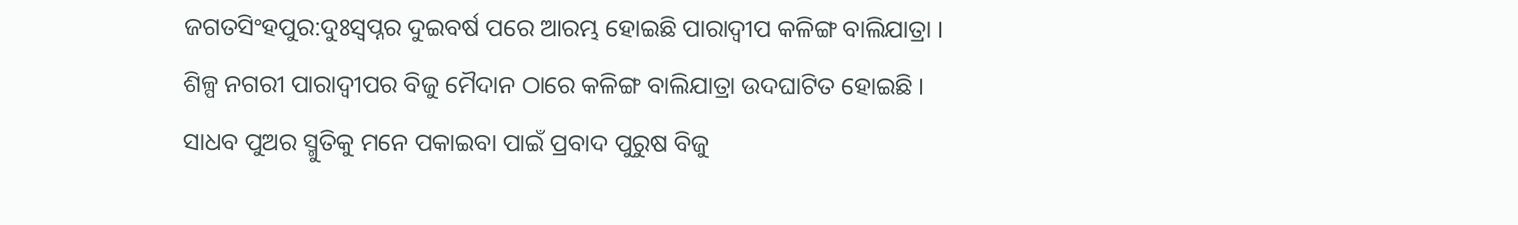ଜଗତସିଂହପୁର:ଦୁଃସ୍ବପ୍ନର ଦୁଇବର୍ଷ ପରେ ଆରମ୍ଭ ହୋଇଛି ପାରାଦ୍ବୀପ କଳିଙ୍ଗ ବାଲିଯାତ୍ରା । ଶିଳ୍ପ ନଗରୀ ପାରାଦ୍ବୀପର ବିଜୁ ମୈଦାନ ଠାରେ କଳିଙ୍ଗ ବାଲିଯାତ୍ରା ଉଦଘାଟିତ ହୋଇଛି । ସାଧବ ପୁଅର ସ୍ମୁତିକୁ ମନେ ପକାଇବା ପାଇଁ ପ୍ରବାଦ ପୁରୁଷ ବିଜୁ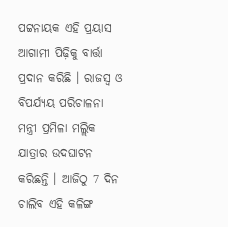ପଟ୍ଟନାୟକ ଏହି ପ୍ରୟାସ ଆଗାମୀ ପିଢ଼ିକୁ ବାର୍ତ୍ତା ପ୍ରଦାନ କରିଛି । ରାଜସ୍ବ ଓ ବିପର୍ଯ୍ୟୟ ପରିଚାଳନା ମନ୍ତ୍ରୀ ପ୍ରମିଳା ମଲ୍ଲିକ ଯାତ୍ରାର ଉଦଘାଟନ କରିଛନ୍ତି । ଆଜିଠୁ 7 ଦିନ ଚାଲିବ ଏହି କଳିଙ୍ଗ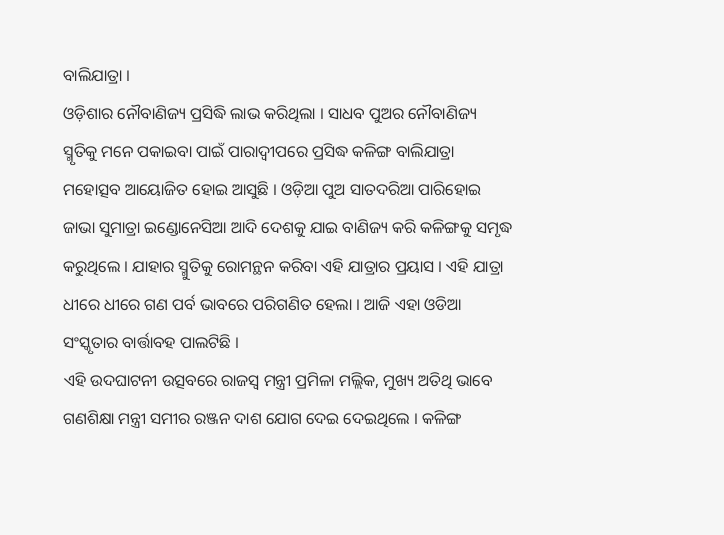ବାଲିଯାତ୍ରା ।
ଓଡ଼ିଶାର ନୌବାଣିଜ୍ୟ ପ୍ରସିଦ୍ଧି ଲାଭ କରିଥିଲା । ସାଧବ ପୁଅର ନୌବାଣିଜ୍ୟ ସ୍ମୃତିକୁ ମନେ ପକାଇବା ପାଇଁ ପାରାଦ୍ବୀପରେ ପ୍ରସିଦ୍ଧ କଳିଙ୍ଗ ବାଲିଯାତ୍ରା ମହୋତ୍ସବ ଆୟୋଜିତ ହୋଇ ଆସୁଛି । ଓଡ଼ିଆ ପୁଅ ସାତଦରିଆ ପାରିହୋଇ ଜାଭା ସୁମାତ୍ରା ଇଣ୍ଡୋନେସିଆ ଆଦି ଦେଶକୁ ଯାଇ ବାଣିଜ୍ୟ କରି କଳିଙ୍ଗକୁ ସମୃଦ୍ଧ କରୁଥିଲେ । ଯାହାର ସ୍ମୁତିକୁ ରୋମନ୍ଥନ କରିବା ଏହି ଯାତ୍ରାର ପ୍ରୟାସ । ଏହି ଯାତ୍ରା ଧୀରେ ଧୀରେ ଗଣ ପର୍ବ ଭାବରେ ପରିଗଣିତ ହେଲା । ଆଜି ଏହା ଓଡିଆ ସଂସ୍କୃତାର ବାର୍ତ୍ତାବହ ପାଲଟିଛି ।
ଏହି ଉଦଘାଟନୀ ଉତ୍ସବରେ ରାଜସ୍ବ ମନ୍ତ୍ରୀ ପ୍ରମିଳା ମଲ୍ଲିକ, ମୁଖ୍ୟ ଅତିଥି ଭାବେ ଗଣଶିକ୍ଷା ମନ୍ତ୍ରୀ ସମୀର ରଞ୍ଜନ ଦାଶ ଯୋଗ ଦେଇ ଦେଇଥିଲେ । କଳିଙ୍ଗ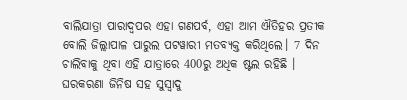ବାଲିଯାତ୍ରା ପାରାଦ୍ବପର ଏହା ଗଣପର୍ବ, ଏହା ଆମ ଐତିହର ପ୍ରତୀକ ବୋଲି ଜିଲ୍ଲାପାଳ ପାରୁଲ ପଟୱାରୀ ମତବ୍ୟକ୍ତ କରିଥିଲେ। 7 ଦିନ ଚାଲିବାକୁ ଥିବା ଏହି ଯାତ୍ରାରେ 400ରୁ ଅଧିକ ଷ୍ଟଲ ରହିଛି । ଘରକରଣା ଜିନିଷ ସହ ସୁସ୍ବାଦୁ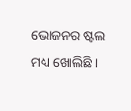ଭୋଜନର ଷ୍ଟଲ ମଧ୍ୟ ଖୋଲିଛି ।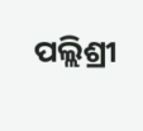ପଲ୍ଲିଶ୍ରୀ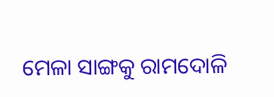ମେଳା ସାଙ୍ଗକୁ ରାମଦୋଳି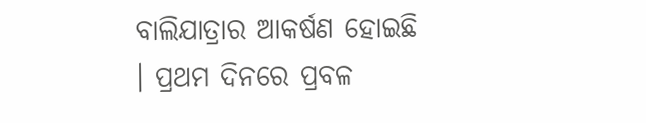ବାଲିଯାତ୍ରାର ଆକର୍ଷଣ ହୋଇଛି । ପ୍ରଥମ ଦିନରେ ପ୍ରବଳ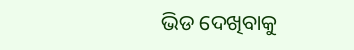ଭିଡ ଦେଖିବାକୁ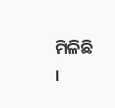ମିଳିଛି ।